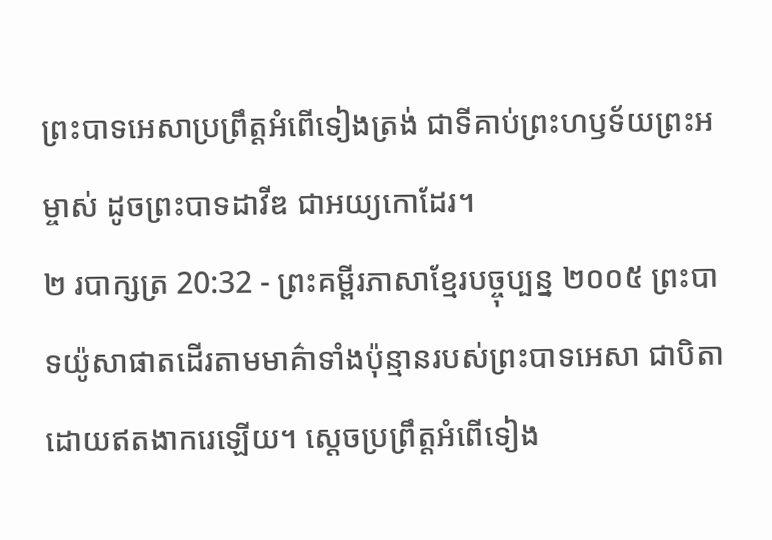ព្រះបាទអេសាប្រព្រឹត្តអំពើទៀងត្រង់ ជាទីគាប់ព្រះហឫទ័យព្រះអម្ចាស់ ដូចព្រះបាទដាវីឌ ជាអយ្យកោដែរ។
២ របាក្សត្រ 20:32 - ព្រះគម្ពីរភាសាខ្មែរបច្ចុប្បន្ន ២០០៥ ព្រះបាទយ៉ូសាផាតដើរតាមមាគ៌ាទាំងប៉ុន្មានរបស់ព្រះបាទអេសា ជាបិតា ដោយឥតងាករេឡើយ។ ស្ដេចប្រព្រឹត្តអំពើទៀង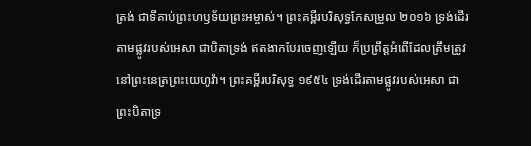ត្រង់ ជាទីគាប់ព្រះហឫទ័យព្រះអម្ចាស់។ ព្រះគម្ពីរបរិសុទ្ធកែសម្រួល ២០១៦ ទ្រង់ដើរតាមផ្លូវរបស់អេសា ជាបិតាទ្រង់ ឥតងាកបែរចេញឡើយ ក៏ប្រព្រឹត្តអំពើដែលត្រឹមត្រូវ នៅព្រះនេត្រព្រះយេហូវ៉ា។ ព្រះគម្ពីរបរិសុទ្ធ ១៩៥៤ ទ្រង់ដើរតាមផ្លូវរបស់អេសា ជាព្រះបិតាទ្រ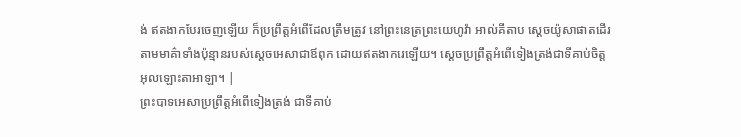ង់ ឥតងាកបែរចេញឡើយ ក៏ប្រព្រឹត្តអំពើដែលត្រឹមត្រូវ នៅព្រះនេត្រព្រះយេហូវ៉ា អាល់គីតាប ស្តេចយ៉ូសាផាតដើរតាមមាគ៌ាទាំងប៉ុន្មានរបស់ស្តេចអេសាជាឪពុក ដោយឥតងាករេឡើយ។ ស្តេចប្រព្រឹត្តអំពើទៀងត្រង់ជាទីគាប់ចិត្តអុលឡោះតាអាឡា។ |
ព្រះបាទអេសាប្រព្រឹត្តអំពើទៀងត្រង់ ជាទីគាប់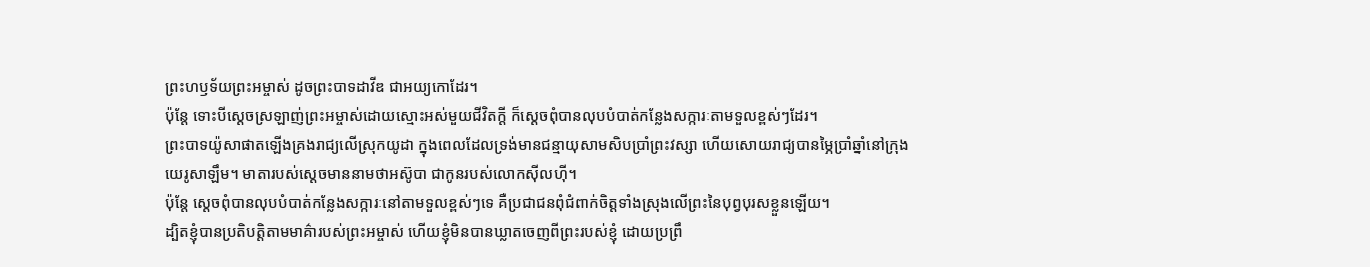ព្រះហឫទ័យព្រះអម្ចាស់ ដូចព្រះបាទដាវីឌ ជាអយ្យកោដែរ។
ប៉ុន្តែ ទោះបីស្ដេចស្រឡាញ់ព្រះអម្ចាស់ដោយស្មោះអស់មួយជីវិតក្ដី ក៏ស្ដេចពុំបានលុបបំបាត់កន្លែងសក្ការៈតាមទួលខ្ពស់ៗដែរ។
ព្រះបាទយ៉ូសាផាតឡើងគ្រងរាជ្យលើស្រុកយូដា ក្នុងពេលដែលទ្រង់មានជន្មាយុសាមសិបប្រាំព្រះវស្សា ហើយសោយរាជ្យបានម្ភៃប្រាំឆ្នាំនៅក្រុងយេរូសាឡឹម។ មាតារបស់ស្ដេចមាននាមថាអស៊ូបា ជាកូនរបស់លោកស៊ីលហ៊ី។
ប៉ុន្តែ ស្ដេចពុំបានលុបបំបាត់កន្លែងសក្ការៈនៅតាមទួលខ្ពស់ៗទេ គឺប្រជាជនពុំជំពាក់ចិត្តទាំងស្រុងលើព្រះនៃបុព្វបុរសខ្លួនឡើយ។
ដ្បិតខ្ញុំបានប្រតិបត្តិតាមមាគ៌ារបស់ព្រះអម្ចាស់ ហើយខ្ញុំមិនបានឃ្លាតចេញពីព្រះរបស់ខ្ញុំ ដោយប្រព្រឹ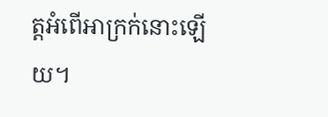ត្តអំពើអាក្រក់នោះឡើយ។